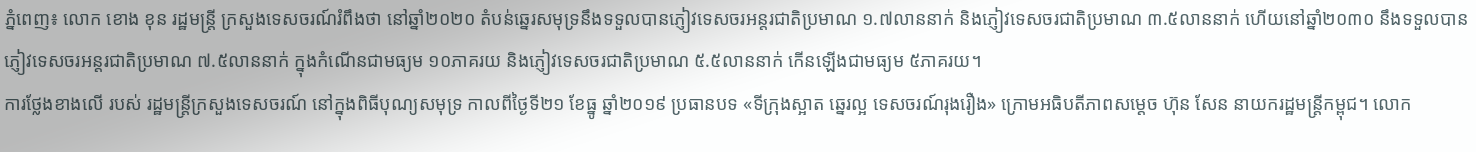ភ្នំពេញ៖ លោក ខោង ខុន រដ្ឋមន្រ្តី ក្រសួងទេសចរណ៍រំពឹងថា នៅឆ្នាំ២០២០ តំបន់ឆ្នេរសមុទ្រនឹងទទួលបានភ្ញៀវទេសចរអន្តរជាតិប្រមាណ ១.៧លាននាក់ និងភ្ញៀវទេសចរជាតិប្រមាណ ៣.៥លាននាក់ ហើយនៅឆ្នាំ២០៣០ នឹងទទួលបានភ្ញៀវទេសចរអន្តរជាតិប្រមាណ ៧.៥លាននាក់ ក្នុងកំណើនជាមធ្យម ១០ភាគរយ និងភ្ញៀវទេសចរជាតិប្រមាណ ៥.៥លាននាក់ កើនឡើងជាមធ្យម ៥ភាគរយ។
ការថ្លែងខាងលើ របស់ រដ្ឋមន្រ្តីក្រសួងទេសចរណ៍ នៅក្នុងពិធីបុណ្យសមុទ្រ កាលពីថ្ងៃទី២១ ខែធ្នូ ឆ្នាំ២០១៩ ប្រធានបទ «ទីក្រុងស្អាត ឆ្នេរល្អ ទេសចរណ៍រុងរឿង» ក្រោមអធិបតីភាពសម្ដេច ហ៊ុន សែន នាយករដ្ឋមន្ត្រីកម្ពុជ។ លោក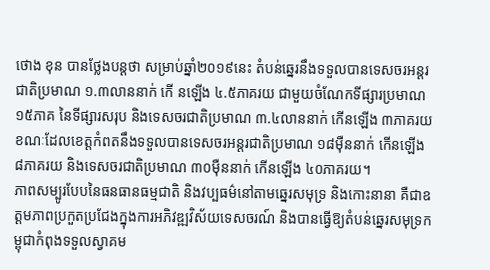ថោង ខុន បានថ្លែងបន្តថា សម្រាប់ឆ្នាំ២០១៩នេះ តំបន់ឆ្នេរនឹងទទួលបានទេសចរអន្តរជាតិប្រមាណ ១.៣លាននាក់ កើ នឡើង ៤.៥ភាគរយ ជាមួយចំណែកទីផ្សារប្រមាណ ១៥ភាគ នៃទីផ្សារសរុប និងទេសចរជាតិប្រមាណ ៣.៤លាននាក់ កើនឡើង ៣ភាគរយ ខណៈដែលខេត្តកំពតនឹងទទួលបានទេសចរអន្តរជាតិប្រមាណ ១៨ម៉ឺននាក់ កើនឡើង ៨ភាគរយ និងទេសចរជាតិប្រមាណ ៣០ម៉ឺននាក់ កើនឡើង ៤០ភាគរយ។
ភាពសម្បូរបែបនៃធនធានធម្មជាតិ និងវប្បធម៌នៅតាមឆ្នេរសមុទ្រ និងកោះនានា គឺជាឧត្តមភាពប្រកួតប្រជែងក្នុងការអភិវឌ្ឍវិស័យទេសចរណ៍ និងបានធ្វើឱ្យតំបន់ឆ្នេរសមុទ្រកម្ពុជាកំពុងទទួលស្វាគម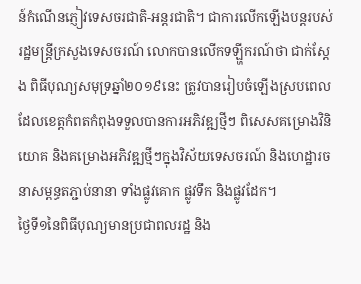ន៍កំណើនភ្ញៀវទេសចរជាតិ-អន្តរជាតិ។ ជាការលើកឡើងបន្តរបស់ រដ្ឋមន្រ្តីក្រសួងទេសចរណ៍ លោកបានលើកទឡ្ហីករណ៍ថា ជាក់ស្តែង ពិធីបុណ្យសមុទ្រឆ្នាំ២០១៩នេះ ត្រូវបានរៀបចំឡើងស្របពេលដែលខេត្តកំពតកំពុងទទួលបានការអភិវឌ្ឍថ្មីៗ ពិសេសគម្រោងវិនិយោគ និងគម្រោងអភិវឌ្ឍថ្មីៗក្នុងវិស័យទេសចរណ៍ និងហេដ្ឋារចនាសម្ពន្ធតភ្ជាប់នានា ទាំងផ្លូវគោក ផ្លូវទឹក និងផ្លូវដែក។
ថ្ងៃទី១នៃពិធីបុណ្យមានប្រជាពលរដ្ឋ និង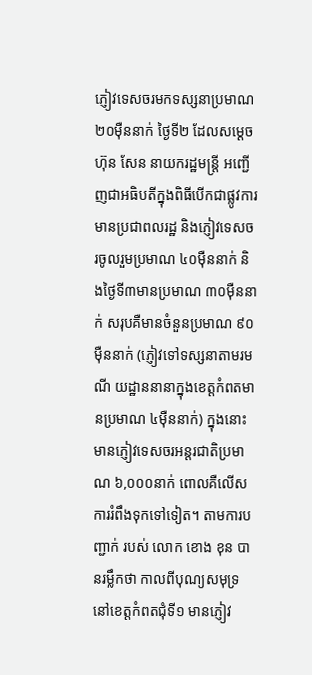ភ្ញៀវទេសចរមកទស្សនាប្រមាណ ២០ម៉ឺននាក់ ថ្ងៃទី២ ដែលសម្ដេច ហ៊ុន សែន នាយករដ្ឋមន្ត្រី អញ្ជើញជាអធិបតីក្នុងពិធីបើកជាផ្លូវការ មានប្រជាពលរដ្ឋ និងភ្ញៀវទេសចរចូលរួមប្រមាណ ៤០ម៉ឺននាក់ និងថ្ងៃទី៣មានប្រមាណ ៣០ម៉ឺននាក់ សរុបគឺមានចំនួនប្រមាណ ៩០ម៉ឺននាក់ (ភ្ញៀវទៅទស្សនាតាមរមណី យដ្ឋាននានាក្នុងខេត្តកំពតមានប្រមាណ ៤ម៉ឺននាក់) ក្នុងនោះមានភ្ញៀវទេសចរអន្តរជាតិប្រមាណ ៦,០០០នាក់ ពោលគឺលើសការរំពឹងទុកទៅទៀត។ តាមការបញ្ជាក់ របស់ លោក ខោង ខុន បានរម្លឹកថា កាលពីបុណ្យសមុទ្រនៅខេត្តកំពតជុំទី១ មានភ្ញៀវ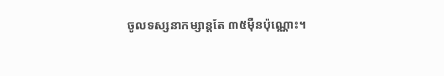ចូលទស្សនាកម្សាន្តតែ ៣៥ម៉ឺនប៉ុណ្ណោះ។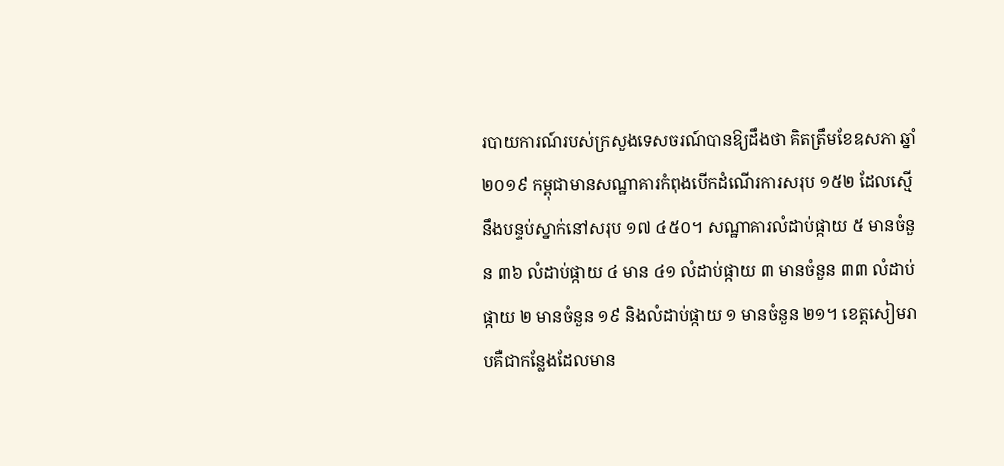របាយការណ៍របស់ក្រសួងទេសចរណ៍បានឱ្យដឹងថា គិតត្រឹមខែឧសភា ឆ្នាំ២០១៩ កម្ពុជាមានសណ្ឋាគារកំពុងបើកដំណើរការសរុប ១៥២ ដែលស្មើនឹងបន្ទប់ស្នាក់នៅសរុប ១៧ ៤៥០។ សណ្ឋាគារលំដាប់ផ្កាយ ៥ មានចំនួន ៣៦ លំដាប់ផ្កាយ ៤ មាន ៤១ លំដាប់ផ្កាយ ៣ មានចំនួន ៣៣ លំដាប់ផ្កាយ ២ មានចំនួន ១៩ និងលំដាប់ផ្កាយ ១ មានចំនួន ២១។ ខេត្តសៀមរាបគឺជាកន្លែងដែលមាន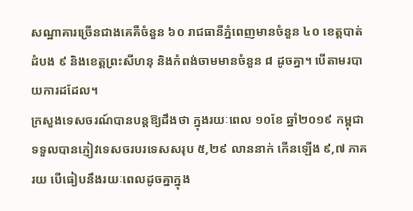សណ្ឋាគារច្រើនជាងគេគឺចំនួន ៦០ រាជធានីភ្នំពេញមានចំនួន ៤០ ខេត្តបាត់ដំបង ៩ និងខេត្តព្រះសីហនុ និងកំពង់ចាមមានចំនួន ៨ ដូចគ្នា។ បើតាមរបាយការដដែល។
ក្រសួងទេសចរណ៍បានបន្តឱ្យដឹងថា ក្នុងរយៈពេល ១០ខែ ឆ្នាំ២០១៩ កម្ពុជាទទួលបានភ្ញៀវទេសចរបរទេសសរុប ៥,២៩ លាននាក់ កើនឡើង ៩,៧ ភាគរយ បើធៀបនឹងរយៈពេលដូចគ្នាក្នុង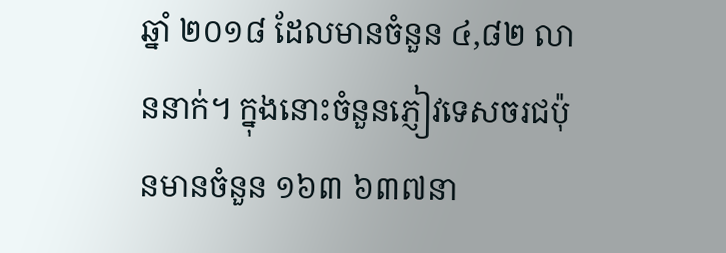ឆ្នាំ ២០១៨ ដែលមានចំនួន ៤,៨២ លាននាក់។ ក្នុងនោះចំនួនភ្ញៀវទេសចរជប៉ុនមានចំនួន ១៦៣ ៦៣៧នា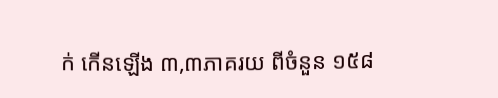ក់ កើនឡើង ៣,៣ភាគរយ ពីចំនួន ១៥៨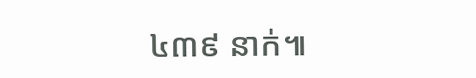៤៣៩ នាក់៕